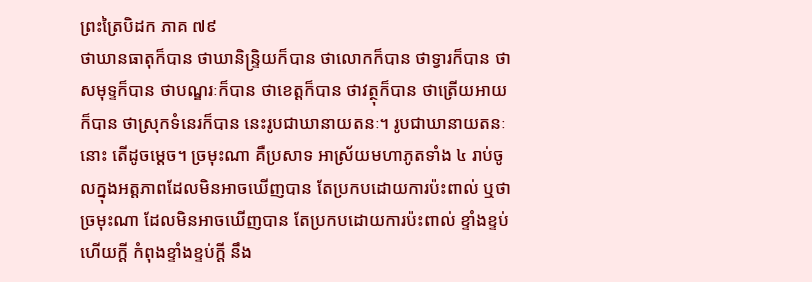ព្រះត្រៃបិដក ភាគ ៧៩
ថាឃានធាតុក៏បាន ថាឃានិន្ទ្រិយក៏បាន ថាលោកក៏បាន ថាទ្វារក៏បាន ថាសមុទ្ទក៏បាន ថាបណ្ឌរៈក៏បាន ថាខេត្តក៏បាន ថាវត្ថុក៏បាន ថាត្រើយអាយក៏បាន ថាស្រុកទំនេរក៏បាន នេះរូបជាឃានាយតនៈ។ រូបជាឃានាយតនៈនោះ តើដូចម្តេច។ ច្រមុះណា គឺប្រសាទ អាស្រ័យមហាភូតទាំង ៤ រាប់ចូលក្នុងអត្តភាពដែលមិនអាចឃើញបាន តែប្រកបដោយការប៉ះពាល់ ឬថា ច្រមុះណា ដែលមិនអាចឃើញបាន តែប្រកបដោយការប៉ះពាល់ ខ្ទាំងខ្ទប់ហើយក្តី កំពុងខ្ទាំងខ្ទប់ក្តី នឹង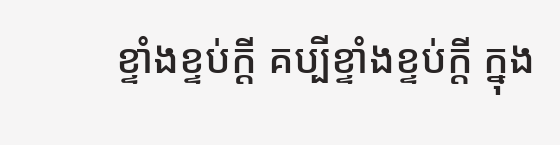ខ្ទាំងខ្ទប់ក្តី គប្បីខ្ទាំងខ្ទប់ក្តី ក្នុង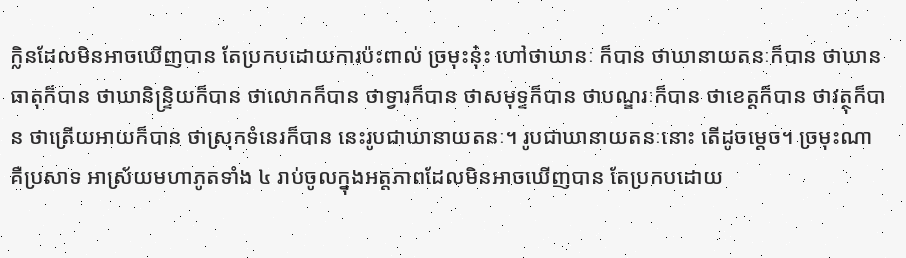ក្លិនដែលមិនអាចឃើញបាន តែប្រកបដោយការប៉ះពាល់ ច្រមុះនុ៎ះ ហៅថាឃានៈ ក៏បាន ថាឃានាយតនៈក៏បាន ថាឃានធាតុក៏បាន ថាឃានិន្ទ្រិយក៏បាន ថាលោកក៏បាន ថាទ្វារក៏បាន ថាសមុទ្ទក៏បាន ថាបណ្ឌរៈក៏បាន ថាខេត្តក៏បាន ថាវត្ថុក៏បាន ថាត្រើយអាយក៏បាន ថាស្រុកទំនេរក៏បាន នេះរូបជាឃានាយតនៈ។ រូបជាឃានាយតនៈនោះ តើដូចម្តេច។ ច្រមុះណា គឺប្រសាទ អាស្រ័យមហាភូតទាំង ៤ រាប់ចូលក្នុងអត្តភាពដែលមិនអាចឃើញបាន តែប្រកបដោយ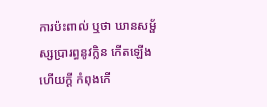ការប៉ះពាល់ ឬថា ឃានសម្ផ័ស្សប្រារព្ធនូវក្លិន កើតឡើងហើយក្តី កំពុងកើ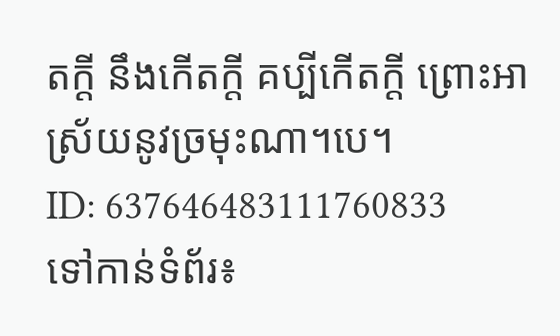តក្តី នឹងកើតក្តី គប្បីកើតក្តី ព្រោះអាស្រ័យនូវច្រមុះណា។បេ។
ID: 637646483111760833
ទៅកាន់ទំព័រ៖